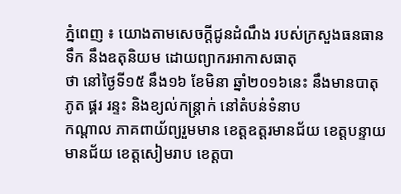ភ្នំពេញ ៖ យោងតាមសេចក្ដីជូនដំណឹង របស់ក្រសួងធនធានទឹក នឹងឧតុនិយម ដោយព្យាករអាកាសធាតុ
ថា នៅថ្ងៃទី១៥ នឹង១៦ ខែមិនា ឆ្នាំ២០១៦នេះ នឹងមានបាតុភូត ផ្គរ រន្ទះ និងខ្យល់កន្ត្រាក់ នៅតំបន់ទំនាប
កណ្តាល ភាគពាយ័ព្យរួមមាន ខេត្តឧត្តរមានជ័យ ខេត្តបន្ទាយមានជ័យ ខេត្តសៀមរាប ខេត្តបា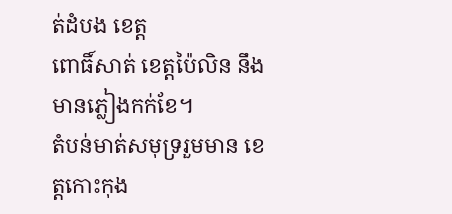ត់ដំបង ខេត្ត
ពោធិ៍សាត់ ខេត្តប៉ៃលិន នឹងមានភ្លៀងកក់ខែ។
តំបន់មាត់សមុទ្ររួមមាន ខេត្តកោះកុង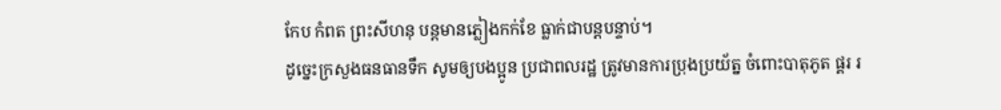កែប កំពត ព្រះសីហនុ បន្តមានភ្លៀងកក់ខែ ធ្លាក់ជាបន្តបន្ទាប់។
ដូច្នេះក្រសួងធនធានទឹក សូមឲ្យបងប្អូន ប្រជាពលរដ្ឋ ត្រូវមានការប្រុងប្រយ័ត្ន ចំពោះបាតុភូត ផ្គរ រ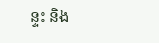ន្ទះ និង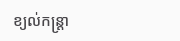ខ្យល់កន្ត្រា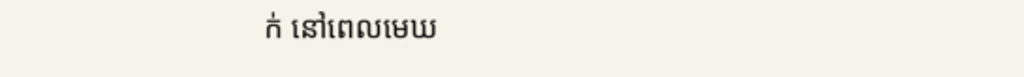ក់ នៅពេលមេឃ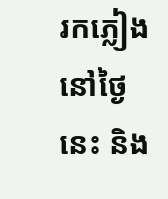រកភ្លៀង នៅថ្ងៃនេះ និង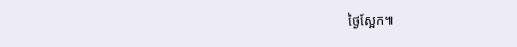ថ្ងៃស្អែក៕